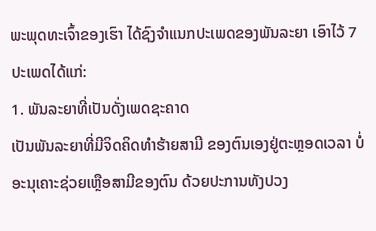ພະພຸດທະເຈົ້າຂອງເຮົາ ໄດ້ຊົງຈຳແນກປະເພດຂອງພັນລະຍາ ເອົາໄວ້ 7 ປະເພດໄດ້ແກ່:
1. ພັນລະຍາທີ່ເປັນດັ່ງເພດຊະຄາດ
ເປັນພັນລະຍາທີ່ມີຈິດຄິດທຳຮ້າຍສາມີ ຂອງຕົນເອງຢູ່ຕະຫຼອດເວລາ ບໍ່ອະນຸເຄາະຊ່ວຍເຫຼືອສາມີຂອງຕົນ ດ້ວຍປະການທັງປວງ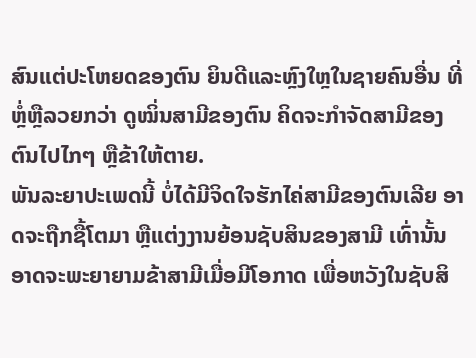ສົນແຕ່ປະໂຫຍດຂອງຕົນ ຍິນດີແລະຫຼົງໃຫຼໃນຊາຍຄົນອື່ນ ທີ່ຫຼໍ່ຫຼືລວຍກວ່າ ດູໝິ່ນສາມີຂອງຕົນ ຄິດຈະກຳຈັດສາມີຂອງຕົນໄປໄກໆ ຫຼືຂ້າໃຫ້ຕາຍ.
ພັນລະຍາປະເພດນີ້ ບໍ່ໄດ້ມີຈິດໃຈຮັກໄຄ່ສາມີຂອງຕົນເລີຍ ອາດຈະຖືກຊື້ໂຕມາ ຫຼືແຕ່ງງານຍ້ອນຊັບສິນຂອງສາມີ ເທົ່ານັ້ນ ອາດຈະພະຍາຍາມຂ້າສາມີເມື່ອມີໂອກາດ ເພື່ອຫວັງໃນຊັບສິ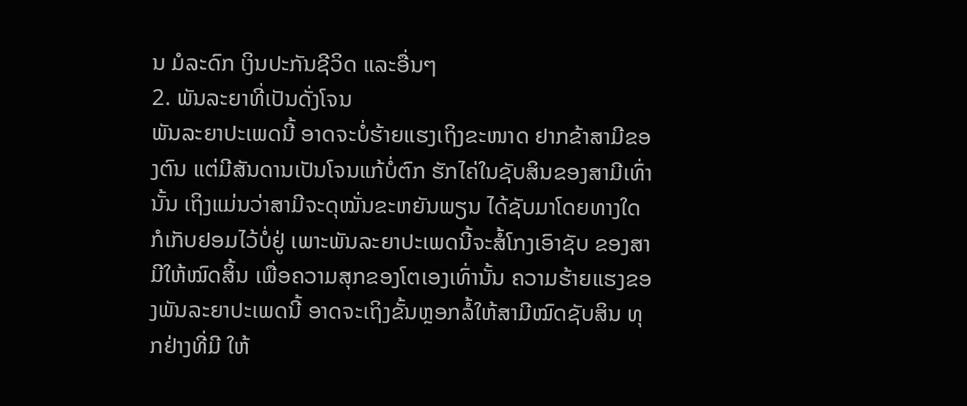ນ ມໍລະດົກ ເງິນປະກັນຊີວິດ ແລະອື່ນໆ
2. ພັນລະຍາທີ່ເປັນດັ່ງໂຈນ
ພັນລະຍາປະເພດນີ້ ອາດຈະບໍ່ຮ້າຍແຮງເຖິງຂະໜາດ ຢາກຂ້າສາມີຂອງຕົນ ແຕ່ມີສັນດານເປັນໂຈນແກ້ບໍ່ຕົກ ຮັກໄຄ່ໃນຊັບສິນຂອງສາມີເທົ່ານັ້ນ ເຖິງແມ່ນວ່າສາມີຈະດຸໝັ່ນຂະຫຍັນພຽນ ໄດ້ຊັບມາໂດຍທາງໃດ ກໍເກັບຢອມໄວ້ບໍ່ຢູ່ ເພາະພັນລະຍາປະເພດນີ້ຈະສໍ້ໂກງເອົາຊັບ ຂອງສາມີໃຫ້ໝົດສິ້ນ ເພື່ອຄວາມສຸກຂອງໂຕເອງເທົ່ານັ້ນ ຄວາມຮ້າຍແຮງຂອງພັນລະຍາປະເພດນີ້ ອາດຈະເຖິງຂັ້ນຫຼອກລໍ້ໃຫ້ສາມີໝົດຊັບສິນ ທຸກຢ່າງທີ່ມີ ໃຫ້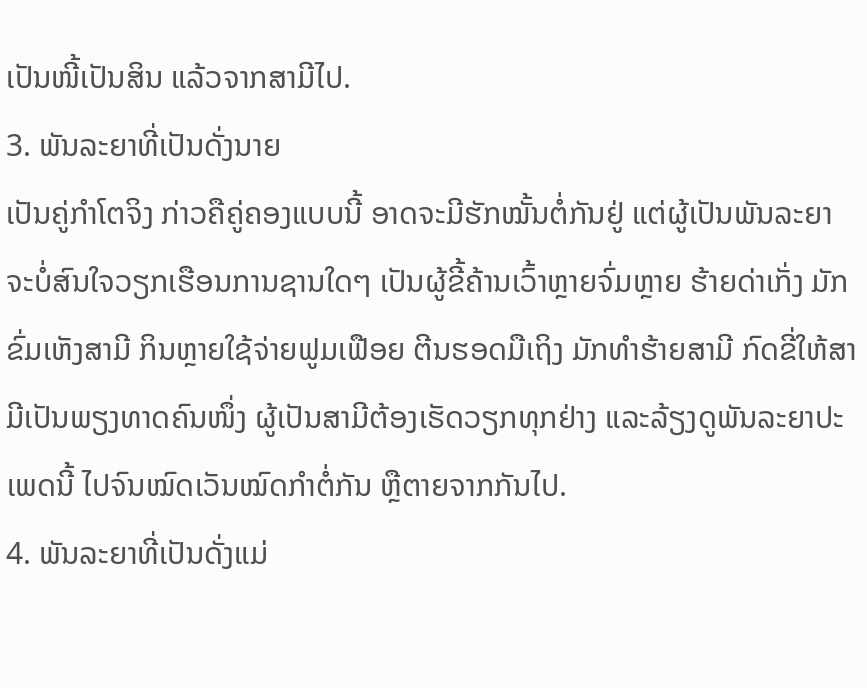ເປັນໜີ້ເປັນສິນ ແລ້ວຈາກສາມີໄປ.
3. ພັນລະຍາທີ່ເປັນດັ່ງນາຍ
ເປັນຄູ່ກຳໂຕຈິງ ກ່າວຄືຄູ່ຄອງແບບນີ້ ອາດຈະມີຮັກໝັ້ນຕໍ່ກັນຢູ່ ແຕ່ຜູ້ເປັນພັນລະຍາ ຈະບໍ່ສົນໃຈວຽກເຮືອນການຊານໃດໆ ເປັນຜູ້ຂີ້ຄ້ານເວົ້າຫຼາຍຈົ່ມຫຼາຍ ຮ້າຍດ່າເກັ່ງ ມັກຂົ່ມເຫັງສາມີ ກິນຫຼາຍໃຊ້ຈ່າຍຟູມເຟືອຍ ຕີນຮອດມືເຖິງ ມັກທຳຮ້າຍສາມີ ກົດຂີ່ໃຫ້ສາມີເປັນພຽງທາດຄົນໜຶ່ງ ຜູ້ເປັນສາມີຕ້ອງເຮັດວຽກທຸກຢ່າງ ແລະລ້ຽງດູພັນລະຍາປະເພດນີ້ ໄປຈົນໝົດເວັນໝົດກຳຕໍ່ກັນ ຫຼືຕາຍຈາກກັນໄປ.
4. ພັນລະຍາທີ່ເປັນດັ່ງແມ່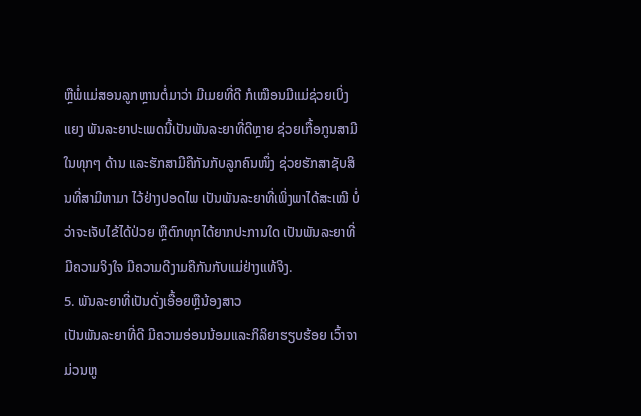ຫຼືພໍ່ແມ່ສອນລູກຫຼານຕໍ່ມາວ່າ ມີເມຍທີ່ດີ ກໍເໝືອນມີແມ່ຊ່ວຍເບິ່ງແຍງ ພັນລະຍາປະເພດນີ້ເປັນພັນລະຍາທີ່ດີຫຼາຍ ຊ່ວຍເກື້ອກູນສາມີໃນທຸກໆ ດ້ານ ແລະຮັກສາມີຄືກັນກັບລູກຄົນໜຶ່ງ ຊ່ວຍຮັກສາຊັບສິນທີ່ສາມີຫາມາ ໄວ້ຢ່າງປອດໄພ ເປັນພັນລະຍາທີ່ເພິ່ງພາໄດ້ສະເໝີ ບໍ່ວ່າຈະເຈັບໄຂ້ໄດ້ປ່ວຍ ຫຼືຕົກທຸກໄດ້ຍາກປະການໃດ ເປັນພັນລະຍາທີ່ມີຄວາມຈິງໃຈ ມີຄວາມດີງາມຄືກັນກັບແມ່ຢ່າງແທ້ຈິງ.
5. ພັນລະຍາທີ່ເປັນດັ່ງເອື້ອຍຫຼືນ້ອງສາວ
ເປັນພັນລະຍາທີ່ດີ ມີຄວາມອ່ອນນ້ອມແລະກິລິຍາຮຽບຮ້ອຍ ເວົ້າຈາມ່ວນຫູ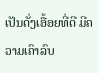ເປັນດັ່ງເອື້ອຍທີ່ດີ ມີຄວາມເຄົາລົບ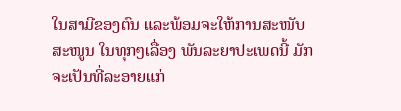ໃນສາມີຂອງຕົນ ແລະພ້ອມຈະໃຫ້ການສະໜັບສະໜູນ ໃນທຸກໆເລື່ອງ ພັນລະຍາປະເພດນີ້ ມັກຈະເປັນທີ່ລະອາຍແກ່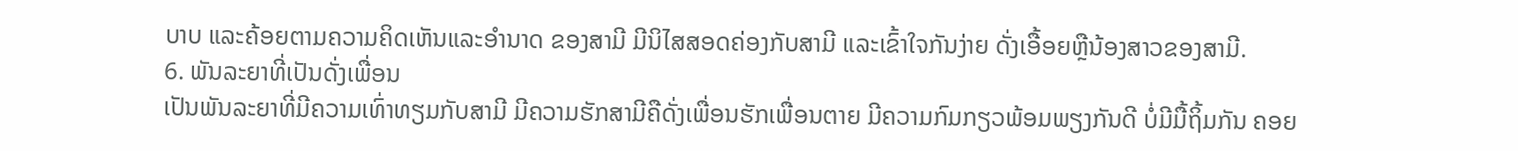ບາບ ແລະຄ້ອຍຕາມຄວາມຄິດເຫັນແລະອຳນາດ ຂອງສາມີ ມີນິໄສສອດຄ່ອງກັບສາມີ ແລະເຂົ້າໃຈກັນງ່າຍ ດັ່ງເອື້ອຍຫຼືນ້ອງສາວຂອງສາມີ.
6. ພັນລະຍາທີ່ເປັນດັ່ງເພື່ອນ
ເປັນພັນລະຍາທີ່ມີຄວາມເທົ່າທຽມກັບສາມີ ມີຄວາມຮັກສາມີຄືດັ່ງເພື່ອນຮັກເພື່ອນຕາຍ ມີຄວາມກົມກຽວພ້ອມພຽງກັນດີ ບໍ່ມີມື້ຖິ້ມກັນ ຄອຍ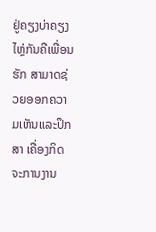ຢູ່ຄຽງບ່າຄຽງໄຫຼ່ກັນຄືເພື່ອນຮັກ ສາມາດຊ່ວຍອອກຄວາມເຫັນແລະປຶກສາ ເຄື່ອງກິດຈະການງານ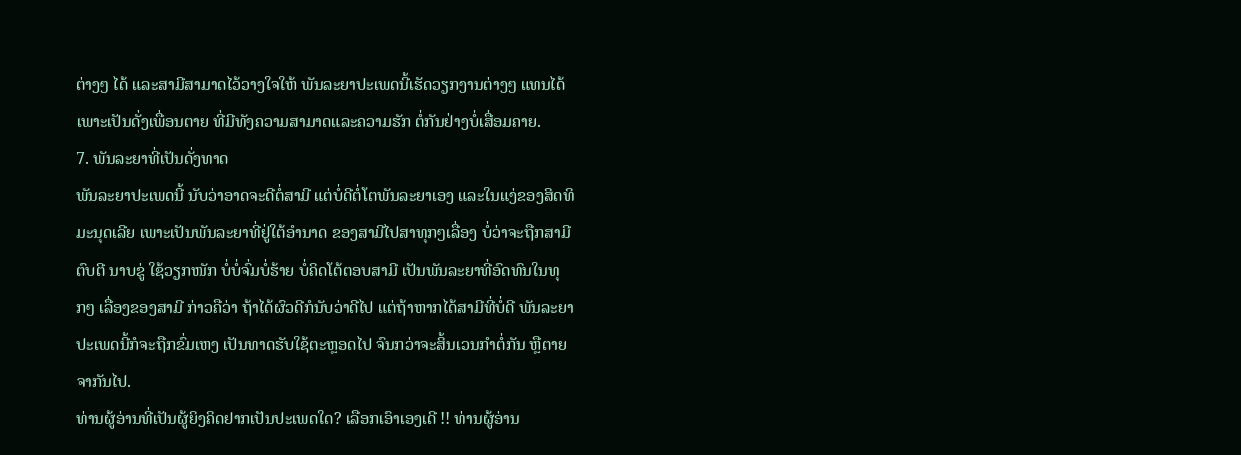ຕ່າງໆ ໄດ້ ແລະສາມີສາມາດໄວ້ວາງໃຈໃຫ້ ພັນລະຍາປະເພດນີ້ເຮັດວຽກງານຕ່າງໆ ແທນໄດ້ ເພາະເປັນດັ່ງເພື່ອນຕາຍ ທີ່ມີທັງຄວາມສາມາດແລະຄວາມຮັກ ຕໍ່ກັນຢ່າງບໍ່ເສື່ອມຄາຍ.
7. ພັນລະຍາທີ່ເປັນດັ່ງທາດ
ພັນລະຍາປະເພດນີ້ ນັບວ່າອາດຈະດີຕໍ່ສາມີ ແຕ່ບໍ່ດີຕໍ່ໂຕພັນລະຍາເອງ ແລະໃນແງ່ຂອງສິດທິມະນຸດເລີຍ ເພາະເປັນພັນລະຍາທີ່ຢູ່ໃຕ້ອຳນາດ ຂອງສາມີໄປສາທຸກໆເລື່ອງ ບໍ່ວ່າຈະຖືກສາມີຕົບຕີ ນາບຂູ່ ໃຊ້ວຽກໜັກ ບໍ່ບໍ່ຈົ່ມບໍ່ຮ້າຍ ບໍ່ຄິດໂຕ້ຕອບສາມີ ເປັນພັນລະຍາທີ່ອົດທົນໃນທຸກໆ ເລື່ອງຂອງສາມີ ກ່າວຄືວ່າ ຖ້າໄດ້ຜົວດີກໍນັບວ່າດີໄປ ແຕ່ຖ້າຫາກໄດ້ສາມີທີ່ບໍ່ດີ ພັນລະຍາປະເພດນີ້ກໍຈະຖືກຂົ່ມເຫງ ເປັນທາດຮັບໃຊ້ຕະຫຼອດໄປ ຈົນກວ່າຈະສິ້ນເວນກຳຕໍ່ກັນ ຫຼືຕາຍຈາກັນໄປ.
ທ່ານຜູ້ອ່ານທີ່ເປັນຜູ້ຍິງຄິດຢາກເປັນປະເພດໃດ? ເລືອກເອົາເອງເດີ !! ທ່ານຜູ້ອ່ານ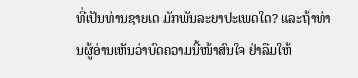ທີ່ເປັນທ່ານຊາຍເດ ມັກພັນລະຍາປະເພດໃດ? ແລະຖ້າທ່ານຜູ້ອ່ານເຫັນວ່າບົດຄວາມນີ້ໜ້າສົນໃຈ ຢ່າລືມໃຫ້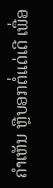ຄຳເຫັນ ຫຼືບອກຕໍ່ແດ່ເດີ ເພື່ອ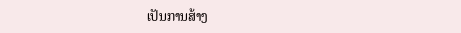ເປັນການສ້າງ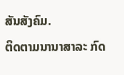ສັນສັງຄົມ.
ຕິດຕາມນານາສາລະ ກົດ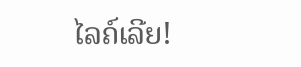ໄລຄ໌ເລີຍ!